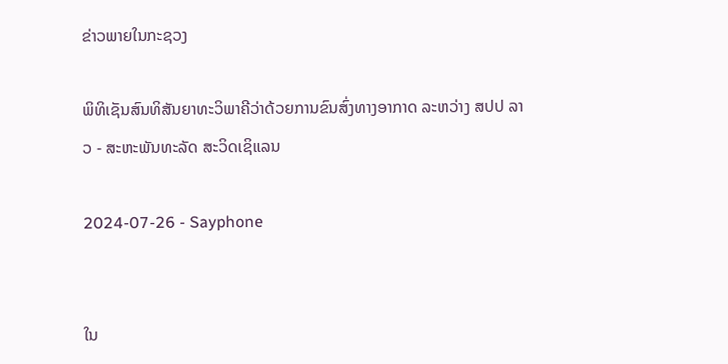ຂ່າວພາຍໃນກະຊວງ

ພິທິເຊັນສົນທິສັນຍາທະວິພາຄີວ່າດ້ວຍການຂົນສົ່ງທາງອາກາດ ລະຫວ່າງ ສປປ ລາວ - ສະຫະພັນທະລັດ ສະວິດເຊິແລນ

2024-07-26 - Sayphone


ໃນ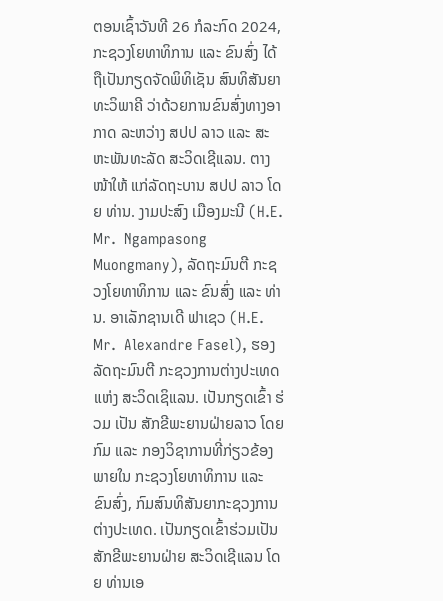ຕອນເຊົ້າວັນທີ 26 ກໍລະກົດ 2024, ກະຊວງໂຍທາທິການ ແລະ ຂົນສົ່ງ ໄດ້ຖືເປັນກຽດຈັດພິທິເຊັນ ສົນທິສັນຍາ ທະວິພາຄີ ວ່າດ້ວຍການຂົນສົ່ງທາງອາກາດ ລະຫວ່າງ ສປປ ລາວ ແລະ ສະຫະພັນທະລັດ ສະວິດເຊີແລນ. ຕາງໜ້າໃຫ້ ແກ່ລັດຖະບານ ສປປ ລາວ ໂດຍ ທ່ານ. ງາມປະສົງ ເມືອງມະນີ (H.E. Mr.  Ngampasong Muongmany), ລັດຖະມົນຕີ ກະຊວງໂຍທາທິການ ແລະ ຂົນສົ່ງ ແລະ ທ່ານ. ອາເລັກຊານເດີ ຟາເຊວ (H.E. Mr.  Alexandre Fasel), ຮອງລັດຖະມົນຕີ ກະຊວງການຕ່າງປະເທດ ແຫ່ງ ສະວິດເຊິແລນ. ເປັນກຽດເຂົ້າ ຮ່ວມ ເປັນ ສັກຂີພະຍານຝ່າຍລາວ ໂດຍກົມ ແລະ ກອງວິຊາການທີ່ກ່ຽວຂ້ອງພາຍໃນ ກະຊວງໂຍທາທິການ ແລະ ຂົນສົ່ງ, ກົມສົນທິສັນຍາກະຊວງການຕ່າງປະເທດ. ເປັນກຽດເຂົ້າຮ່ວມເປັນສັກຂີພະຍານຝ່າຍ ສະວິດເຊີແລນ ໂດຍ ທ່ານເອ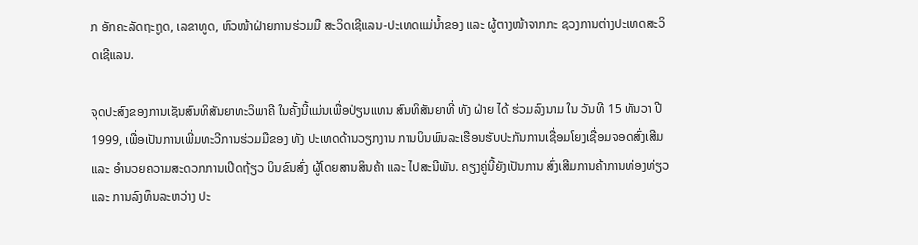ກ ອັກຄະລັດຖະຖູດ, ເລຂາທູດ, ຫົວໜ້າຝ່າຍການຮ່ວມມື ສະວິດເຊີແລນ-ປະເທດແມ່ນໍ້າຂອງ ແລະ ຜູ້ຕາງໜ້າຈາກກະ ຊວງການຕ່າງປະເທດສະວິດເຊີແລນ.

ຈຸດປະສົງຂອງການເຊັນສົນທິສັນຍາທະວິພາຄີ ໃນຄັ້ງນີ້ແມ່ນເພື່ອປ່ຽນແທນ ສົນທິສັນຍາທີ່ ທັງ ຝ່າຍ ໄດ້ ຮ່ວມລົງນາມ ໃນ ວັນທີ 15 ທັນວາ ປີ 1999, ເພື່ອເປັນການເພີ່ມທະວີການຮ່ວມມືຂອງ ທັງ ປະເທດດ້ານວຽກງານ ການບິນພົນລະເຮືອນຮັບປະກັນການເຊື່ອມໂຍງເຊື່ອມຈອດສົ່ງເສີມ ແລະ ອຳນວຍຄວາມສະດວກການເປີດຖ້ຽວ ບິນຂົນສົ່ງ ຜູ້ໂດຍສານສິນຄ້າ ແລະ ໄປສະນີພັນ. ຄຽງຄູ່ນີ້ຍັງເປັນການ ສົ່ງເສີມການຄ້າການທ່ອງທ່ຽວ ແລະ ການລົງທຶນລະຫວ່າງ ປະ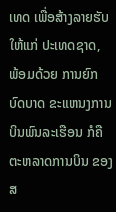ເທດ ເພື່ອສ້າງລາຍຮັບ ໃຫ້ແກ່ ປະເທດຊາດ,  ພ້ອມດ້ວຍ ການຍົກບົດບາດ ຂະແຫນງການບິນພົນລະເຮືອນ ກໍຄືຕະຫລາດການບິນ ຂອງ ສ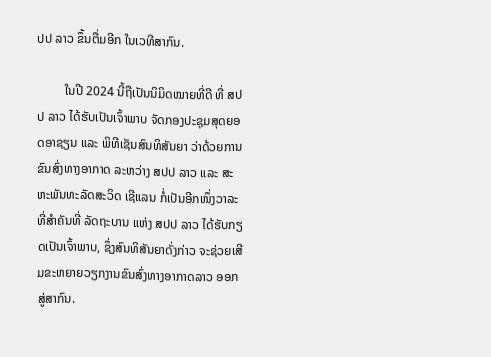ປປ ລາວ ຂຶ້ນຕື່ມອີກ ໃນເວທີສາກົນ.

         ໃນປີ 2024 ນີ້ຖືເປັນນິມິດໝາຍທີ່ດີ ທີ່ ສປປ ລາວ ໄດ້ຮັບເປັນເຈົ້າພາບ ຈັດກອງປະຊຸມສຸດຍອດອາຊຽນ ແລະ ພິທີເຊັນສົນທິສັນຍາ ວ່າດ້ວຍການຂົນສົ່ງທາງອາກາດ ລະຫວ່າງ ສປປ ລາວ ແລະ ສະຫະພັນທະລັດສະວິດ ເຊີແລນ ກໍ່ເປັນອີກໜຶ່ງວາລະທີ່ສຳຄັນທີ່ ລັດຖະບານ ແຫ່ງ ສປປ ລາວ ໄດ້ຮັບກຽດເປັນເຈົ້າພາບ, ຊຶ່ງສົນທິສັນຍາດັ່ງກ່າວ ຈະຊ່ວຍເສີມຂະຫຍາຍວຽກງານຂົນສົ່ງທາງອາກາດລາວ ອອກສູ່ສາກົນ.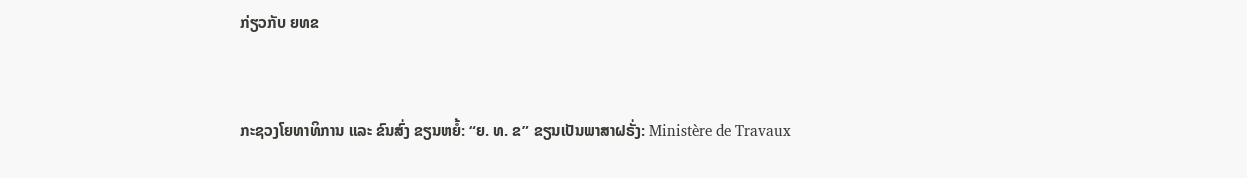ກ່ຽວກັບ ຍທຂ


ກະຊວງໂຍທາທິການ ແລະ ຂົນສົ່ງ ຂຽນຫຍໍ້: “ຍ. ທ. ຂ” ຂຽນເປັນພາສາຝຣັ່ງ: Ministère de Travaux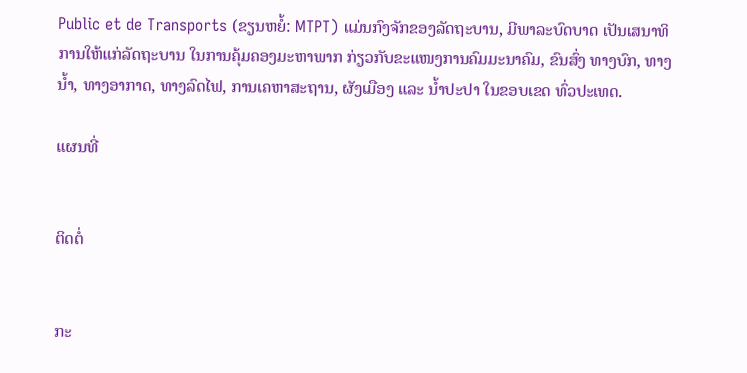Public et de Transports (ຂຽນຫຍໍ້: MTPT) ແມ່ນກົງຈັກຂອງລັດຖະບານ, ມີພາລະບົດບາດ ເປັນເສນາທິການໃຫ້ແກ່ລັດຖະບານ ໃນການຄຸ້ມຄອງມະຫາພາກ ກ່ຽວກັບຂະແໜງການຄົມມະນາຄົມ, ຂົນສົ່ງ ທາງບົກ, ທາງນ້ຳ, ທາງອາກາດ, ທາງລົດໄຟ, ການເຄຫາສະຖານ, ຜັງເມືອງ ແລະ ນ້ຳປະປາ ໃນຂອບເຂດ ທົ່ວປະເທດ.

ແຜນທີ່


ຕິດຕໍ່


ກະ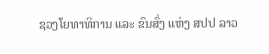ຊວງໂຍທາທິການ ແລະ ຂົນສົ່ງ ແຫ່ງ ສປປ ລາວ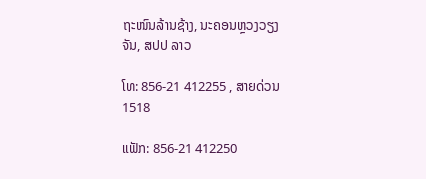ຖະໜົນລ້ານຊ້າງ, ນະຄອນຫຼວງວຽງຈັນ, ສປປ ລາວ

ໂທ: 856-21 412255 , ສາຍດ່ວນ 1518

ແຟັກ: 856-21 412250